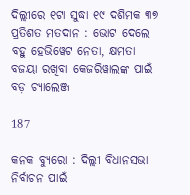ଦିଲ୍ଲୀରେ ୧ଟା ସୁଦ୍ଧା ୧୯ ଦଶିମକ ୩୭ ପ୍ରତିଶତ ମତଦାନ : ଭୋଟ ଦେଲେ ବହୁ ହେଭିୱେଟ ନେତା, କ୍ଷମତା ବଜୟା ରଖିବା କେଜରିୱାଲଙ୍କ ପାଇଁ ବଡ଼ ଚ୍ୟାଲେଞ୍ଜ

187

କନକ ବ୍ୟୁରୋ : ଦିଲ୍ଲୀ ବିଧାନସଭା ନିର୍ବାଚନ ପାଇଁ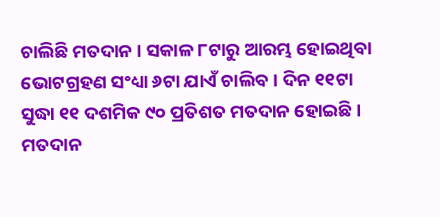ଚାଲିଛି ମତଦାନ । ସକାଳ ୮ଟାରୁ ଆରମ୍ଭ ହୋଇଥିବା ଭୋଟଗ୍ରହଣ ସଂଧ୍ୟା ୬ଟା ଯାଏଁ ଚାଲିବ । ଦିନ ୧୧ଟା ସୁଦ୍ଧା ୧୧ ଦଶମିକ ୯୦ ପ୍ରତିଶତ ମତଦାନ ହୋଇଛି । ମତଦାନ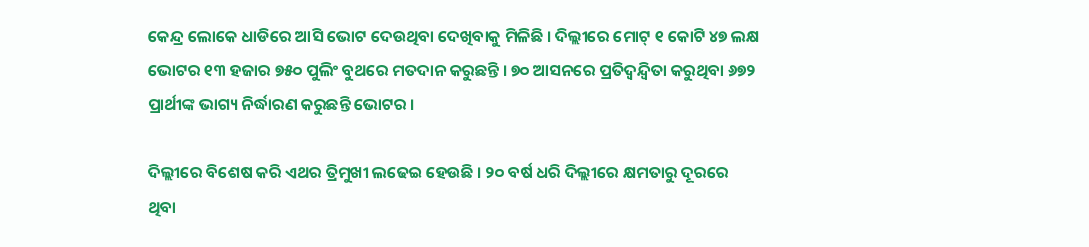କେନ୍ଦ୍ର ଲୋକେ ଧାଡିରେ ଆସି ଭୋଟ ଦେଉଥିବା ଦେଖିବାକୁ ମିଳିଛି । ଦିଲ୍ଲୀରେ ମୋଟ୍ ୧ କୋଟି ୪୭ ଲକ୍ଷ ଭୋଟର ୧୩ ହଜାର ୭୫୦ ପୁଲିଂ ବୁଥରେ ମତଦାନ କରୁଛନ୍ତି । ୭୦ ଆସନରେ ପ୍ରତିଦ୍ୱନ୍ଦ୍ୱିତା କରୁଥିବା ୬୭୨ ପ୍ରାର୍ଥୀଙ୍କ ଭାଗ୍ୟ ନିର୍ଦ୍ଧାରଣ କରୁଛନ୍ତି ଭୋଟର ।

ଦିଲ୍ଲୀରେ ବିଶେଷ କରି ଏଥର ତ୍ରିମୁଖୀ ଲଢେଇ ହେଉଛି । ୨୦ ବର୍ଷ ଧରି ଦିଲ୍ଲୀରେ କ୍ଷମତାରୁ ଦୂରରେ ଥିବା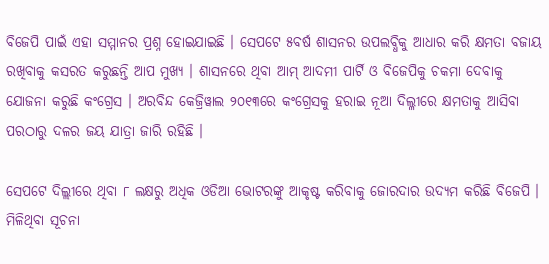ବିଜେପି ପାଇଁ ଏହା ସମ୍ମାନର ପ୍ରଶ୍ନ ହୋଇଯାଇଛି । ସେପଟେ ୫ବର୍ଷ ଶାସନର ଉପଲବ୍ଧିକୁ ଆଧାର କରି କ୍ଷମତା ବଜାୟ ରଖିବାକୁ କସରତ କରୁଛନ୍ତି ଆପ ମୁଖ୍ୟ । ଶାସନରେ ଥିବା ଆମ୍ ଆଦମୀ ପାର୍ଟି ଓ ବିଜେପିକୁ ଚକମା ଦେବାକୁ ଯୋଜନା କରୁଛି କଂଗ୍ରେସ । ଅରବିନ୍ଦ କେଜ୍ରିୱାଲ ୨୦୧୩ରେ କଂଗ୍ରେସକୁ ହରାଇ ନୂଆ ଦିଲ୍ଳୀରେ କ୍ଷମତାକୁ ଆସିବା ପରଠାରୁ ଦଳର ଜୟ ଯାତ୍ରା ଜାରି ରହିଛି ।

ସେପଟେ ଦିଲ୍ଲୀରେ ଥିବା ୮ ଲକ୍ଷରୁ ଅଧିକ ଓଡିଆ ଭୋଟରଙ୍କୁ ଆକୃଷ୍ଟ କରିବାକୁ ଜୋରଦାର ଉଦ୍ୟମ କରିଛି ବିଜେପି । ମିଳିଥିବା ସୂଚନା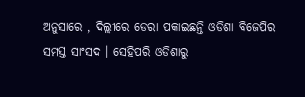ଅନୁସାରେ , ଦିଲ୍ଲୀରେ ଡେରା ପକାଇଛନ୍ତି ଓଡିଶା ବିଜେପିର ସମସ୍ତ ସାଂସଦ । ସେହିପରି ଓଡିଶାରୁ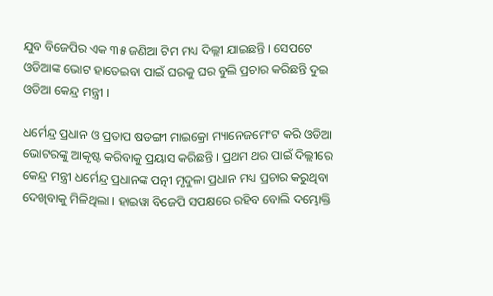ଯୁବ ବିଜେପିର ଏକ ୩୫ ଜଣିଆ ଟିମ ମଧ୍ୟ ଦିଲ୍ଲୀ ଯାଇଛନ୍ତି । ସେପଟେ ଓଡିଆଙ୍କ ଭୋଟ ହାତେଇବା ପାଇଁ ଘରକୁ ଘର ବୁଲି ପ୍ରଚାର କରିଛନ୍ତି ଦୁଇ ଓଡିଆ କେନ୍ଦ୍ର ମନ୍ତ୍ରୀ ।

ଧର୍ମେନ୍ଦ୍ର ପ୍ରଧାନ ଓ ପ୍ରତାପ ଷଡଙ୍ଗୀ ମାଇକ୍ରୋ ମ୍ୟାନେଜମେଂଟ କରି ଓଡିଆ ଭୋଟରଙ୍କୁ ଆକୃଷ୍ଟ କରିବାକୁ ପ୍ରୟାସ କରିଛନ୍ତି । ପ୍ରଥମ ଥର ପାଇଁ ଦିଲ୍ଲୀରେ କେନ୍ଦ୍ର ମନ୍ତ୍ରୀ ଧର୍ମେନ୍ଦ୍ର ପ୍ରଧାନଙ୍କ ପତ୍ନୀ ମୃଦୁଳା ପ୍ରଧାନ ମଧ୍ୟ ପ୍ରଚାର କରୁଥିବା ଦେଖିବାକୁ ମିଳିଥିଲା । ହାଇୱା ବିଜେପି ସପକ୍ଷରେ ରହିବ ବୋଲି ଦମ୍ଭୋକ୍ତି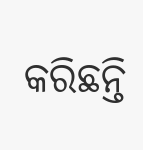କରିଛନ୍ତି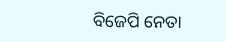ବିଜେପି ନେତା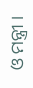ଓ ମନ୍ତ୍ରୀ ।